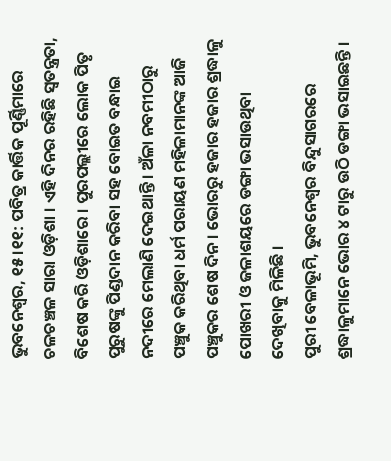ଭୁବନେଶ୍ୱର, ୧୫।୧୧: ପବିତ୍ର କାର୍ତ୍ତିକ ପୂର୍ଣ୍ଣିମାରେ ଚଳଚଞ୍ଚଳ ସାରା ଓଡ଼ିଶା । ଏହି ଦିନର ରହିଛି ସ୍ୱତନ୍ତ୍ରତା, ବିଶେଷ କରି ଓଡ଼ିଶାରେ । ପୁରପଲ୍ଲୀରେ ଲୋକ ପିତୃ ପୁରୁଷଙ୍କୁ ପିଣ୍ଡଦାନ କରିବା ସହ ବୋଇତ ବନ୍ଧାଇ ନଦୀରେ ମେଲାଣି ଦେଇଥାନ୍ତି । ଅଁଳା ନବମୀଠାରୁ ପଞ୍ଚୁକ କରିଥିବା ଧର୍ମ ପରାୟଣ ମହିଳାମାନଙ୍କ ଆଜି ପଞ୍ଚୁକର ଶେଷ ଦିନ । ଭୋରରୁ ହଜାର ହଜାର ଶ୍ରଦ୍ଧାଳୁ ପୋଖରୀ ଓ ଜଳାଶୟରେ ଡଙ୍ଗା ଭସାଉଥିବା ଦେଖିବାକୁ ମିଳିଛି ।
ପୁରୀ ବେଳାଭୂମି, ଭୁବନେଶ୍ୱର ବିନ୍ଦୁସାଗରରେ ଶ୍ରଦ୍ଧାଳୁମାନେ ଭୋର ୪ ଟାରୁ ଉଠି ଡଙ୍ଗା ଭସାଇଛନ୍ତି ।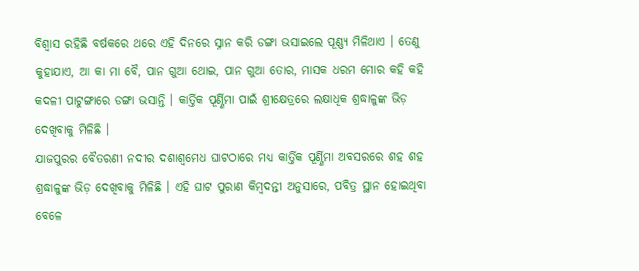ବିଶ୍ୱାସ ରହିଛି ବର୍ଷକରେ ଥରେ ଏହି ଦିନରେ ସ୍ନାନ କରି ଡଙ୍ଗା ଭସାଇଲେ ପୂଣ୍ଣ୍ୟ ମିଳିଥାଏ । ତେଣୁ କୁହାଯାଏ, ଆ କା ମା ବୈ, ପାନ ଗୁଆ ଥୋଇ, ପାନ ଗୁଆ ତୋର, ମାସକ ଧରମ ମୋର କହି କହି କଦଳୀ ପାଟୁଙ୍ଗାରେ ଡଙ୍ଗା ଭସାନ୍ତି । କାର୍ତ୍ତିକ ପୂର୍ଣ୍ଣିମା ପାଇଁ ଶ୍ରୀକ୍ଷେତ୍ରରେ ଲକ୍ଷାଧିକ ଶ୍ରଦ୍ଧାଳୁଙ୍କ ଭିଡ଼ ଦେଖିବାକୁ ମିଳିଛି ।
ଯାଜପୁରର ବୈତରଣୀ ନଦୀର ଦଶାଶ୍ୱମେଧ ଘାଟଠାରେ ମଧ୍ୟ କାର୍ତ୍ତିକ ପୂର୍ଣ୍ଣିମା ଅବସରରେ ଶହ ଶହ ଶ୍ରଦ୍ଧାଳୁଙ୍କ ଭିଡ଼ ଦେଖିବାକୁ ମିଳିଛି । ଏହି ଘାଟ ପୁରାଣ କିମ୍ବଦନ୍ତୀ ଅନୁସାରେ, ପବିତ୍ର ସ୍ଥାନ ହୋଇଥିବା ବେଳେ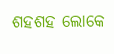ଶହଶହ ଲୋକେ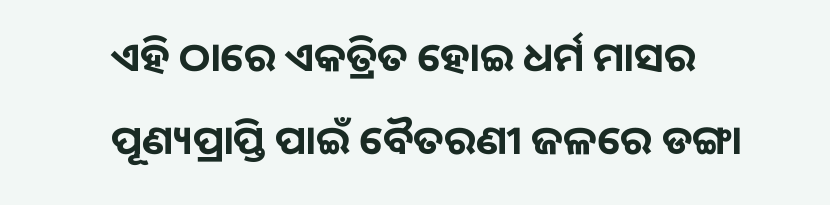ଏହି ଠାରେ ଏକତ୍ରିତ ହୋଇ ଧର୍ମ ମାସର ପୂଣ୍ୟପ୍ରାପ୍ତି ପାଇଁ ବୈତରଣୀ ଜଳରେ ଡଙ୍ଗା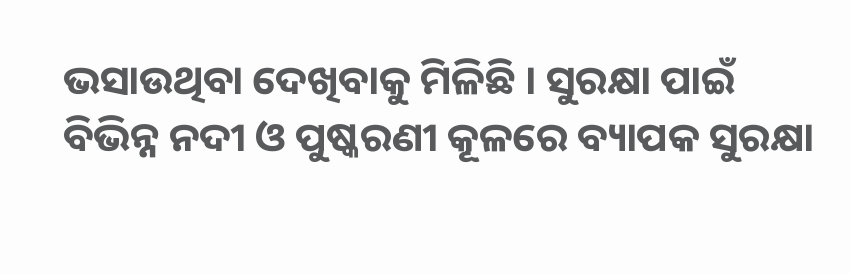ଭସାଉଥିବା ଦେଖିବାକୁ ମିଳିଛି । ସୁରକ୍ଷା ପାଇଁ ବିଭିନ୍ନ ନଦୀ ଓ ପୁଷ୍କରଣୀ କୂଳରେ ବ୍ୟାପକ ସୁରକ୍ଷା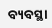ବ୍ୟବସ୍ଥା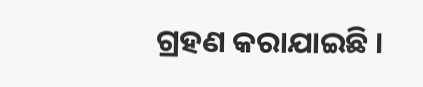ଗ୍ରହଣ କରାଯାଇଛି ।